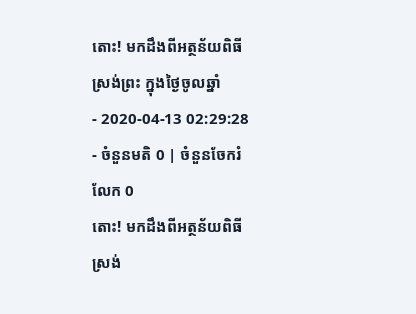តោះ! មកដឹងពីអត្ថន័យពិធីស្រង់ព្រះ ក្នុងថ្ងៃចូលឆ្នាំ
- 2020-04-13 02:29:28
- ចំនួនមតិ 0 | ចំនួនចែករំលែក 0
តោះ! មកដឹងពីអត្ថន័យពិធីស្រង់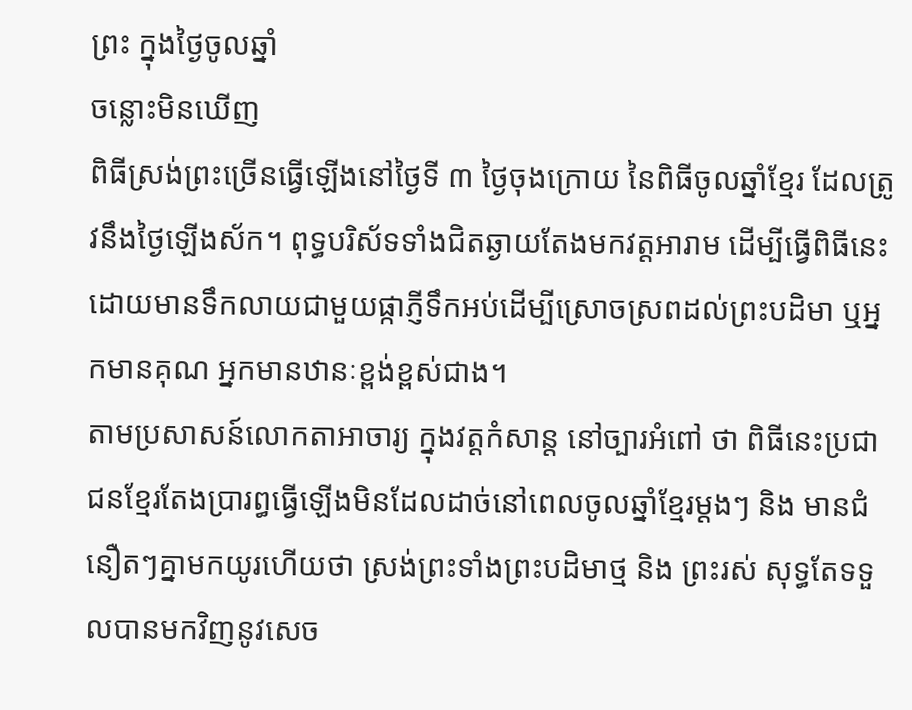ព្រះ ក្នុងថ្ងៃចូលឆ្នាំ
ចន្លោះមិនឃើញ
ពិធីស្រង់ព្រះច្រើនធ្វើឡើងនៅថ្ងៃទី ៣ ថ្ងៃចុងក្រោយ នៃពិធីចូលឆ្នាំខ្មែរ ដែលត្រូវនឹងថ្ងៃឡើងស័ក។ ពុទ្ធបរិស័ទទាំងជិតឆ្ងាយតែងមកវត្តអារាម ដើម្បីធ្វើពិធីនេះដោយមានទឹកលាយជាមួយផ្កាភ្ញីទឹកអប់ដើម្បីស្រោចស្រពដល់ព្រះបដិមា ឬអ្នកមានគុណ អ្នកមានឋានៈខ្ពង់ខ្ពស់ជាង។
តាមប្រសាសន៍លោកតាអាចារ្យ ក្នុងវត្តកំសាន្ត នៅច្បារអំពៅ ថា ពិធីនេះប្រជាជនខ្មែរតែងប្រារព្ធធ្វើឡើងមិនដែលដាច់នៅពេលចូលឆ្នាំខ្មែរម្ដងៗ និង មានជំនឿតៗគ្នាមកយូរហើយថា ស្រង់ព្រះទាំងព្រះបដិមាថ្ម និង ព្រះរស់ សុទ្ធតែទទួលបានមកវិញនូវសេច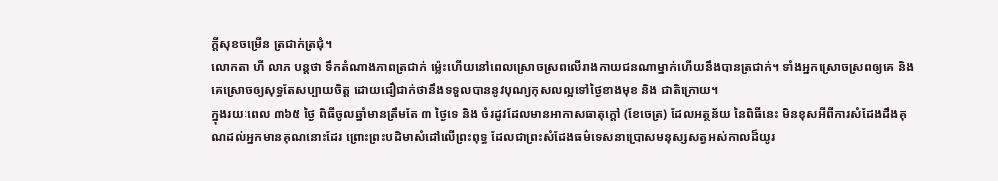ក្ដីសុខចម្រើន ត្រជាក់ត្រជុំ។
លោកតា ហី លាភ បន្តថា ទឹកតំណាងភាពត្រជាក់ ម្ល៉េះហើយនៅពេលស្រោចស្រពលើរាងកាយជនណាម្នាក់ហើយនឹងបានត្រជាក់។ ទាំងអ្នកស្រោចស្រពឲ្យគេ និង គេស្រោចឲ្យសុទ្ធតែសប្បាយចិត្ត ដោយជឿជាក់ថានឹងទទួលបាននូវបុណ្យកុសលល្អទៅថ្ងៃខាងមុខ និង ជាតិក្រោយ។
ក្នុងរយៈពេល ៣៦៥ ថ្ងៃ ពិធីចូលឆ្នាំមានត្រឹមតែ ៣ ថ្ងៃទេ និង ចំរដូវដែលមានអាកាសធាតុក្ដៅ (ខែចេត្រ) ដែលអត្ថន័យ នៃពិធីនេះ មិនខុសអីពីការសំដែងដឹងគុណដល់អ្នកមានគុណនោះដែរ ព្រោះព្រះបដិមាសំដៅលើព្រះពុទ្ធ ដែលជាព្រះសំដែងធម៌ទេសនាប្រោសមនុស្សសត្វអស់កាលដ៏យូរ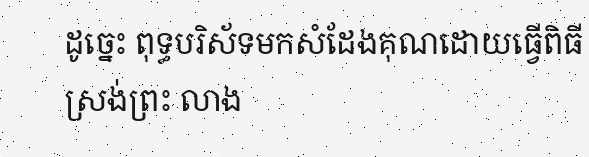ដូច្នេះ ពុទ្ធបរិស័ទមកសំដែងគុណដោយធ្វើពិធីស្រង់ព្រះ លាង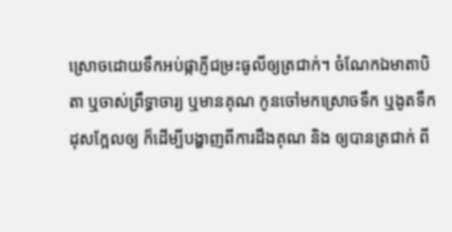ស្រោចដោយទឹកអប់ផ្កាភ្ញីជម្រះធូលីឲ្យត្រជាក់។ ចំណែកឯមាតាបិតា ឬចាស់ព្រឹទ្ធាចារ្យ ឬមានគុណ កូនចៅមកស្រោចទឹក ឬងូតទឹកដុសក្អែលឲ្យ ក៏ដើម្បីបង្ហាញពីការដឹងគុណ និង ឲ្យបានត្រជាក់ ពី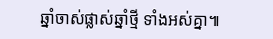ឆ្នាំចាស់ផ្លាស់ឆ្នាំថ្មី ទាំងអស់គ្នា៕